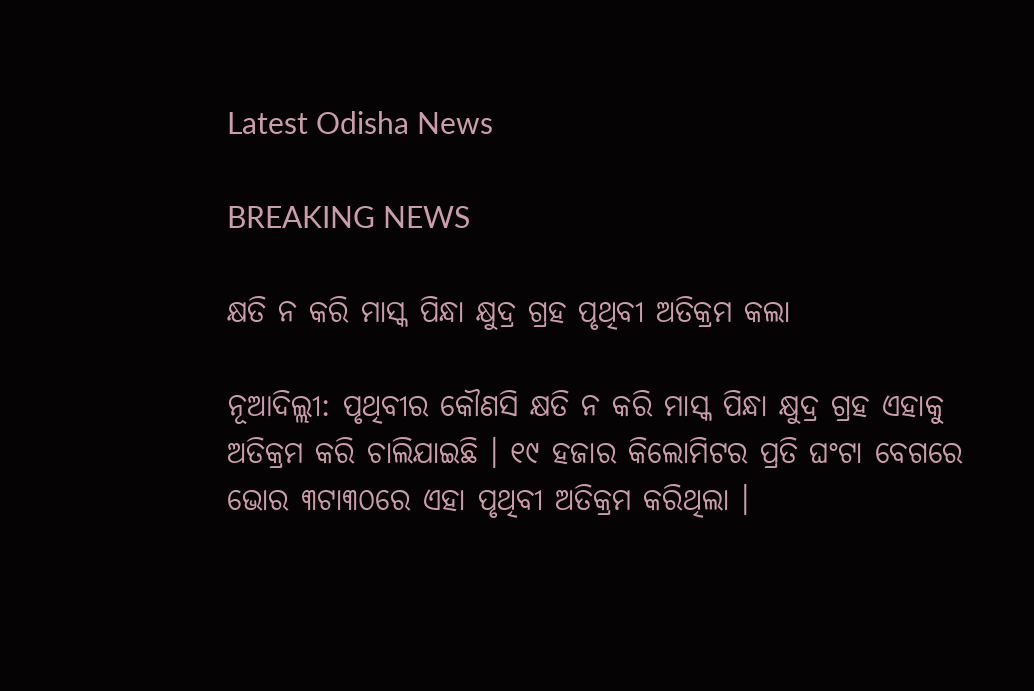Latest Odisha News

BREAKING NEWS

କ୍ଷତି ନ କରି ମାସ୍କ ପିନ୍ଧା କ୍ଷୁଦ୍ର ଗ୍ରହ ପୃଥିବୀ ଅତିକ୍ରମ କଲା

ନୂଆଦିଲ୍ଲୀ: ପୃଥିବୀର କୌଣସି କ୍ଷତି ନ କରି ମାସ୍କ ପିନ୍ଧା କ୍ଷୁଦ୍ର ଗ୍ରହ ଏହାକୁ ଅତିକ୍ରମ କରି ଚାଲିଯାଇଛି । ୧୯ ହଜାର କିଲୋମିଟର ପ୍ରତି ଘଂଟା ବେଗରେ ଭୋର ୩ଟା୩୦ରେ ଏହା ପୃଥିବୀ ଅତିକ୍ରମ କରିଥିଲା ।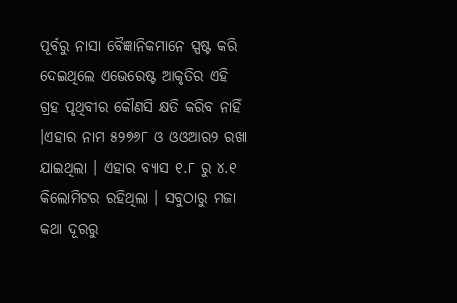ପୂର୍ବରୁ ନାସା ବୈଜ୍ଞାନିକମାନେ ସ୍ପଷ୍ଟ କରି ଦେଇଥିଲେ ଏଭେରେଷ୍ଟ ଆକୃତିର ଏହି ଗ୍ରହ ପୃଥିବୀର କୌଣସି କ୍ଷତି କରିବ ନାହିଁ ।ଏହାର ନାମ ୫୨୭୬୮ ଓ ଓଓଆର୨ ରଖା ଯାଇଥିଲା । ଏହାର ବ୍ୟାସ ୧.୮ ରୁ ୪.୧ କିଲୋମିଟର ରହିଥିଲା । ସବୁଠାରୁ ମଜା କଥା ଦୂରରୁ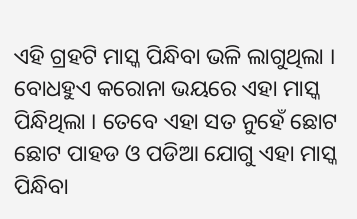ଏହି ଗ୍ରହଟି ମାସ୍କ ପିନ୍ଧିବା ଭଳି ଲାଗୁଥିଲା । ବୋଧହୁଏ କରୋନା ଭୟରେ ଏହା ମାସ୍କ ପିନ୍ଧିଥିଲା । ତେବେ ଏହା ସତ ନୁହେଁ ଛୋଟ ଛୋଟ ପାହଡ ଓ ପଡିଆ ଯୋଗୁ ଏହା ମାସ୍କ ପିନ୍ଧିବା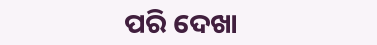ପରି ଦେଖା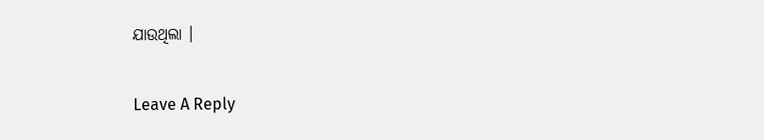ଯାଉଥିଲା ।

Leave A Reply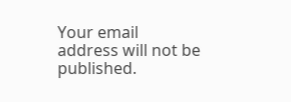Your email address will not be published.